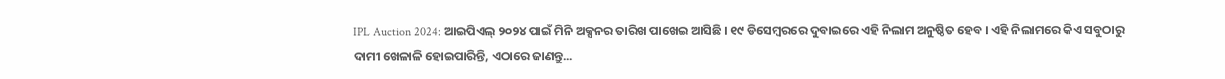IPL Auction 2024: ଆଇପିଏଲ୍ ୨୦୨୪ ପାଇଁ ମିନି ଅକ୍ସନର ତାରିଖ ପାଖେଇ ଆସିଛି । ୧୯ ଡିସେମ୍ବରରେ ଦୁବାଇରେ ଏହି ନିଲାମ ଅନୁଷ୍ଠିତ ହେବ । ଏହି ନିଲାମରେ କିଏ ସବୁଠାରୁ ଦାମୀ ଖେଳାଳି ହୋଇପାରିନ୍ତି, ଏଠାରେ ଜାଣନ୍ତୁ...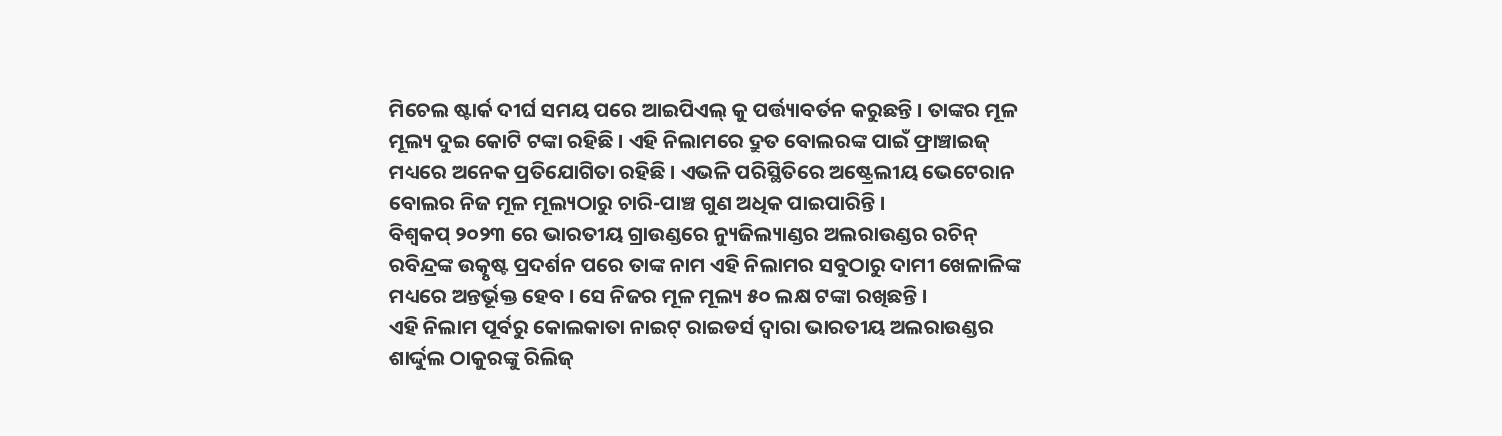ମିଚେଲ ଷ୍ଟାର୍କ ଦୀର୍ଘ ସମୟ ପରେ ଆଇପିଏଲ୍ କୁ ପର୍ତ୍ତ୍ୟାବର୍ତନ କରୁଛନ୍ତି । ତାଙ୍କର ମୂଳ ମୂଲ୍ୟ ଦୁଇ କୋଟି ଟଙ୍କା ରହିଛି । ଏହି ନିଲାମରେ ଦ୍ରୁତ ବୋଲରଙ୍କ ପାଇଁ ଫ୍ରାଞ୍ଚାଇଜ୍ ମଧ୍ୟରେ ଅନେକ ପ୍ରତିଯୋଗିତା ରହିଛି । ଏଭଳି ପରିସ୍ଥିତିରେ ଅଷ୍ଟ୍ରେଲୀୟ ଭେଟେରାନ ବୋଲର ନିଜ ମୂଳ ମୂଲ୍ୟଠାରୁ ଚାରି-ପାଞ୍ଚ ଗୁଣ ଅଧିକ ପାଇପାରିନ୍ତି ।
ବିଶ୍ୱକପ୍ ୨୦୨୩ ରେ ଭାରତୀୟ ଗ୍ରାଉଣ୍ଡରେ ନ୍ୟୁଜିଲ୍ୟାଣ୍ଡର ଅଲରାଉଣ୍ଡର ରଚିନ୍ ରବିନ୍ଦ୍ରଙ୍କ ଉତ୍କୃଷ୍ଟ ପ୍ରଦର୍ଶନ ପରେ ତାଙ୍କ ନାମ ଏହି ନିଲାମର ସବୁଠାରୁ ଦାମୀ ଖେଳାଳିଙ୍କ ମଧ୍ୟରେ ଅନ୍ତର୍ଭୂକ୍ତ ହେବ । ସେ ନିଜର ମୂଳ ମୂଲ୍ୟ ୫୦ ଲକ୍ଷ ଟଙ୍କା ରଖିଛନ୍ତି ।
ଏହି ନିଲାମ ପୂର୍ବରୁ କୋଲକାତା ନାଇଟ୍ ରାଇଡର୍ସ ଦ୍ୱାରା ଭାରତୀୟ ଅଲରାଉଣ୍ଡର ଶାର୍ଦ୍ଦୁଲ ଠାକୁରଙ୍କୁ ରିଲିଜ୍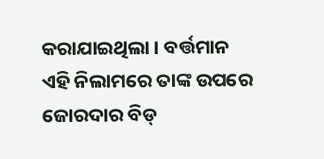କରାଯାଇଥିଲା । ବର୍ତ୍ତମାନ ଏହି ନିଲାମରେ ତାଙ୍କ ଉପରେ ଜୋରଦାର ବିଡ୍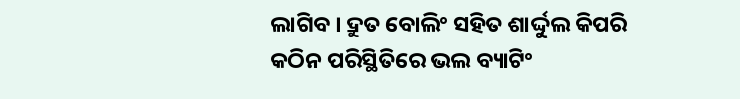ଲାଗିବ । ଦ୍ରୁତ ବୋଲିଂ ସହିତ ଶାର୍ଦ୍ଦୁଲ କିପରି କଠିନ ପରିସ୍ଥିତିରେ ଭଲ ବ୍ୟାଟିଂ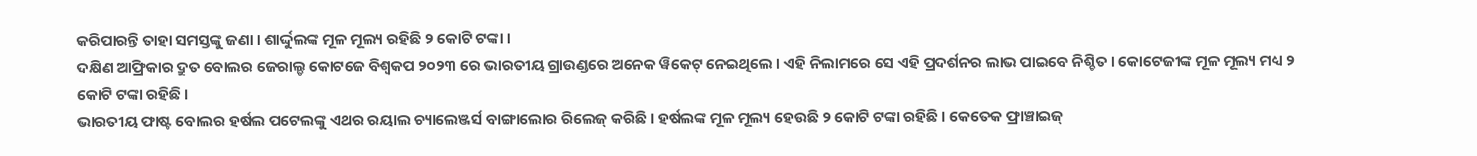କରିପାରନ୍ତି ତାହା ସମସ୍ତଙ୍କୁ ଜଣା । ଶାର୍ଦ୍ଦୁଲଙ୍କ ମୂଳ ମୂଲ୍ୟ ରହିଛି ୨ କୋଟି ଟଙ୍କା ।
ଦକ୍ଷିଣ ଆଫ୍ରିକାର ଦ୍ରୁତ ବୋଲର ଜେରାଲ୍ଡ କୋଟଜେ ବିଶ୍ୱକପ ୨୦୨୩ ରେ ଭାରତୀୟ ଗ୍ରାଉଣ୍ଡରେ ଅନେକ ୱିକେଟ୍ ନେଇଥିଲେ । ଏହି ନିଲାମରେ ସେ ଏହି ପ୍ରଦର୍ଶନର ଲାଭ ପାଇବେ ନିଶ୍ଚିତ । କୋଟେଜୀଙ୍କ ମୂଳ ମୂଲ୍ୟ ମଧ୍ୟ ୨ କୋଟି ଟଙ୍କା ରହିଛି ।
ଭାରତୀୟ ଫାଷ୍ଟ ବୋଲର ହର୍ଷଲ ପଟେଲଙ୍କୁ ଏଥର ରୟାଲ ଚ୍ୟାଲେଞ୍ଜର୍ସ ବାଙ୍ଗାଲୋର ରିଲେଜ୍ କରିଛି । ହର୍ଷଲଙ୍କ ମୂଳ ମୂଲ୍ୟ ହେଉଛି ୨ କୋଟି ଟଙ୍କା ରହିଛି । କେତେକ ଫ୍ରାଞ୍ଚାଇଜ୍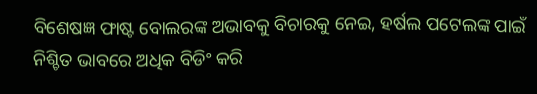ବିଶେଷଜ୍ଞ ଫାଷ୍ଟ ବୋଲରଙ୍କ ଅଭାବକୁ ବିଚାରକୁ ନେଇ, ହର୍ଷଲ ପଟେଲଙ୍କ ପାଇଁ ନିଶ୍ଚିତ ଭାବରେ ଅଧିକ ବିଡିଂ କରି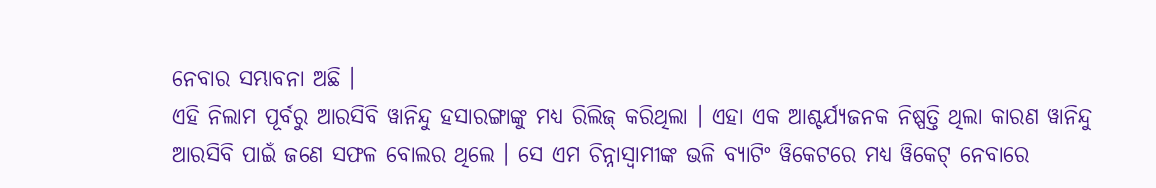ନେବାର ସମ୍ଭାବନା ଅଛି ।
ଏହି ନିଲାମ ପୂର୍ବରୁ ଆରସିବି ୱାନିନ୍ଦୁ ହସାରଙ୍ଗାଙ୍କୁ ମଧ୍ୟ ରିଲିଜ୍ କରିଥିଲା । ଏହା ଏକ ଆଶ୍ଚର୍ଯ୍ୟଜନକ ନିଷ୍ପତ୍ତି ଥିଲା କାରଣ ୱାନିନ୍ଦୁ ଆରସିବି ପାଇଁ ଜଣେ ସଫଳ ବୋଲର ଥିଲେ । ସେ ଏମ ଚିନ୍ନାସ୍ୱାମୀଙ୍କ ଭଳି ବ୍ୟାଟିଂ ୱିକେଟରେ ମଧ୍ୟ ୱିକେଟ୍ ନେବାରେ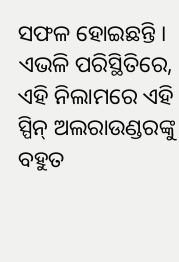ସଫଳ ହୋଇଛନ୍ତି । ଏଭଳି ପରିସ୍ଥିତିରେ, ଏହି ନିଲାମରେ ଏହି ସ୍ପିନ୍ ଅଲରାଉଣ୍ଡରଙ୍କୁ ବହୁତ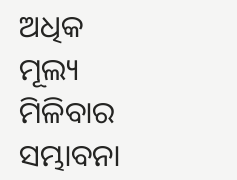ଅଧିକ ମୂଲ୍ୟ ମିଳିବାର ସମ୍ଭାବନା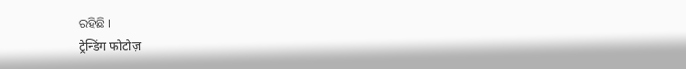ରହିଛି ।
ट्रेन्डिंग फोटोज़